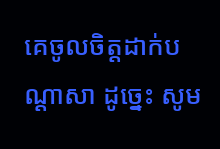គេចូលចិត្តដាក់បណ្ដាសា ដូច្នេះ សូម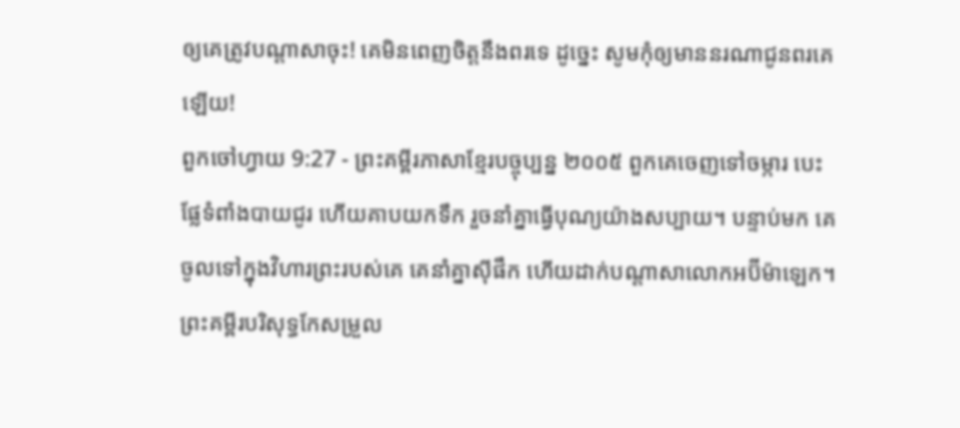ឲ្យគេត្រូវបណ្ដាសាចុះ! គេមិនពេញចិត្តនឹងពរទេ ដូច្នេះ សូមកុំឲ្យមាននរណាជូនពរគេឡើយ!
ពួកចៅហ្វាយ 9:27 - ព្រះគម្ពីរភាសាខ្មែរបច្ចុប្បន្ន ២០០៥ ពួកគេចេញទៅចម្ការ បេះផ្លែទំពាំងបាយជូរ ហើយគាបយកទឹក រួចនាំគ្នាធ្វើបុណ្យយ៉ាងសប្បាយ។ បន្ទាប់មក គេចូលទៅក្នុងវិហារព្រះរបស់គេ គេនាំគ្នាស៊ីផឹក ហើយដាក់បណ្ដាសាលោកអប៊ីម៉ាឡេក។ ព្រះគម្ពីរបរិសុទ្ធកែសម្រួល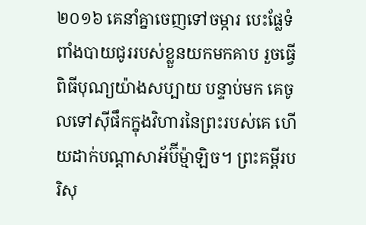២០១៦ គេនាំគ្នាចេញទៅចម្ការ បេះផ្លែទំពាំងបាយជូររបស់ខ្លួនយកមកគាប រួចធ្វើពិធីបុណ្យយ៉ាងសប្បាយ បន្ទាប់មក គេចូលទៅស៊ីផឹកក្នុងវិហារនៃព្រះរបស់គេ ហើយដាក់បណ្ដាសាអ័ប៊ីម៉្មាឡិច។ ព្រះគម្ពីរបរិសុ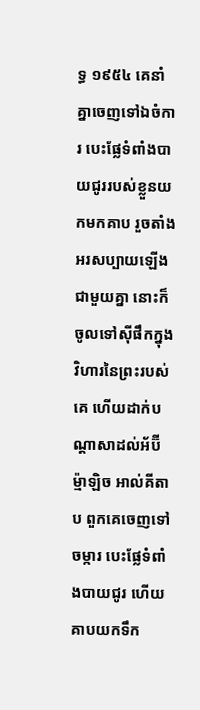ទ្ធ ១៩៥៤ គេនាំគ្នាចេញទៅឯចំការ បេះផ្លែទំពាំងបាយជូររបស់ខ្លួនយកមកគាប រួចតាំងអរសប្បាយឡើងជាមួយគ្នា នោះក៏ចូលទៅស៊ីផឹកក្នុងវិហារនៃព្រះរបស់គេ ហើយដាក់បណ្តាសាដល់អ័ប៊ីម៉្មាឡិច អាល់គីតាប ពួកគេចេញទៅចម្ការ បេះផ្លែទំពាំងបាយជូរ ហើយគាបយកទឹក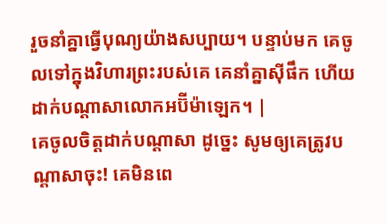រួចនាំគ្នាធ្វើបុណ្យយ៉ាងសប្បាយ។ បន្ទាប់មក គេចូលទៅក្នុងវិហារព្រះរបស់គេ គេនាំគ្នាស៊ីផឹក ហើយដាក់បណ្តាសាលោកអប៊ីម៉ាឡេក។ |
គេចូលចិត្តដាក់បណ្ដាសា ដូច្នេះ សូមឲ្យគេត្រូវបណ្ដាសាចុះ! គេមិនពេ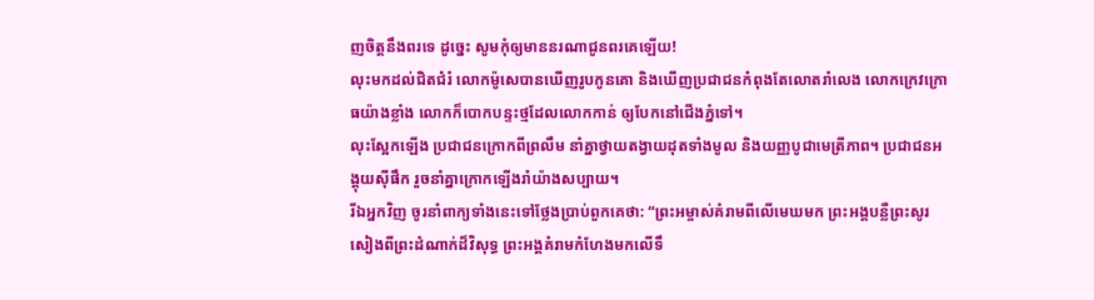ញចិត្តនឹងពរទេ ដូច្នេះ សូមកុំឲ្យមាននរណាជូនពរគេឡើយ!
លុះមកដល់ជិតជំរំ លោកម៉ូសេបានឃើញរូបកូនគោ និងឃើញប្រជាជនកំពុងតែលោតរាំលេង លោកក្រេវក្រោធយ៉ាងខ្លាំង លោកក៏បោកបន្ទះថ្មដែលលោកកាន់ ឲ្យបែកនៅជើងភ្នំទៅ។
លុះស្អែកឡើង ប្រជាជនក្រោកពីព្រលឹម នាំគ្នាថ្វាយតង្វាយដុតទាំងមូល និងយញ្ញបូជាមេត្រីភាព។ ប្រជាជនអង្គុយស៊ីផឹក រួចនាំគ្នាក្រោកឡើងរាំយ៉ាងសប្បាយ។
រីឯអ្នកវិញ ចូរនាំពាក្យទាំងនេះទៅថ្លែងប្រាប់ពួកគេថា: “ព្រះអម្ចាស់គំរាមពីលើមេឃមក ព្រះអង្គបន្លឺព្រះសូរសៀងពីព្រះដំណាក់ដ៏វិសុទ្ធ ព្រះអង្គគំរាមកំហែងមកលើទឹ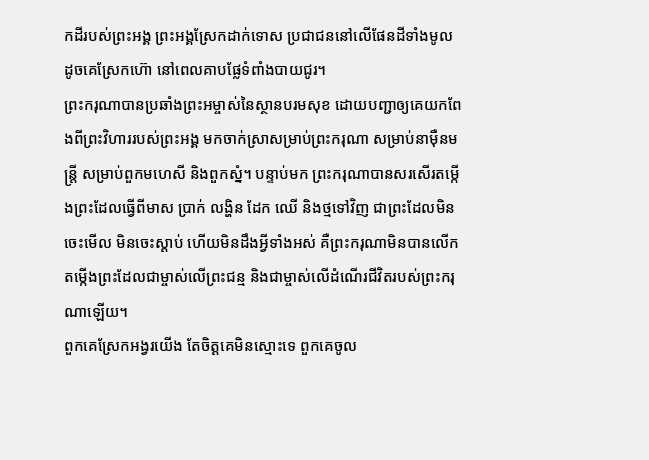កដីរបស់ព្រះអង្គ ព្រះអង្គស្រែកដាក់ទោស ប្រជាជននៅលើផែនដីទាំងមូល ដូចគេស្រែកហ៊ោ នៅពេលគាបផ្លែទំពាំងបាយជូរ។
ព្រះករុណាបានប្រឆាំងព្រះអម្ចាស់នៃស្ថានបរមសុខ ដោយបញ្ជាឲ្យគេយកពែងពីព្រះវិហាររបស់ព្រះអង្គ មកចាក់ស្រាសម្រាប់ព្រះករុណា សម្រាប់នាម៉ឺនមន្ត្រី សម្រាប់ពួកមហេសី និងពួកស្នំ។ បន្ទាប់មក ព្រះករុណាបានសរសើរតម្កើងព្រះដែលធ្វើពីមាស ប្រាក់ លង្ហិន ដែក ឈើ និងថ្មទៅវិញ ជាព្រះដែលមិនចេះមើល មិនចេះស្ដាប់ ហើយមិនដឹងអ្វីទាំងអស់ គឺព្រះករុណាមិនបានលើកតម្កើងព្រះដែលជាម្ចាស់លើព្រះជន្ម និងជាម្ចាស់លើដំណើរជីវិតរបស់ព្រះករុណាឡើយ។
ពួកគេស្រែកអង្វរយើង តែចិត្តគេមិនស្មោះទេ ពួកគេចូល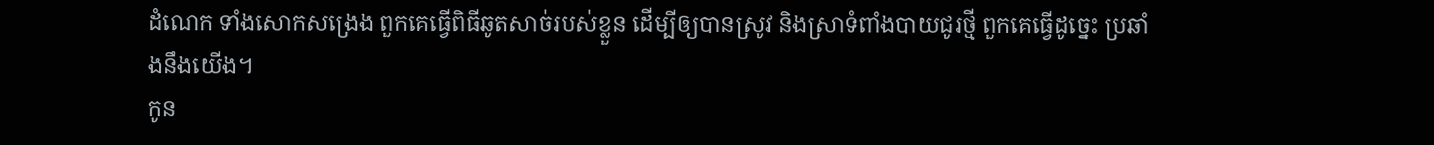ដំណេក ទាំងសោកសង្រេង ពួកគេធ្វើពិធីឆូតសាច់របស់ខ្លួន ដើម្បីឲ្យបានស្រូវ និងស្រាទំពាំងបាយជូរថ្មី ពួកគេធ្វើដូច្នេះ ប្រឆាំងនឹងយើង។
កូន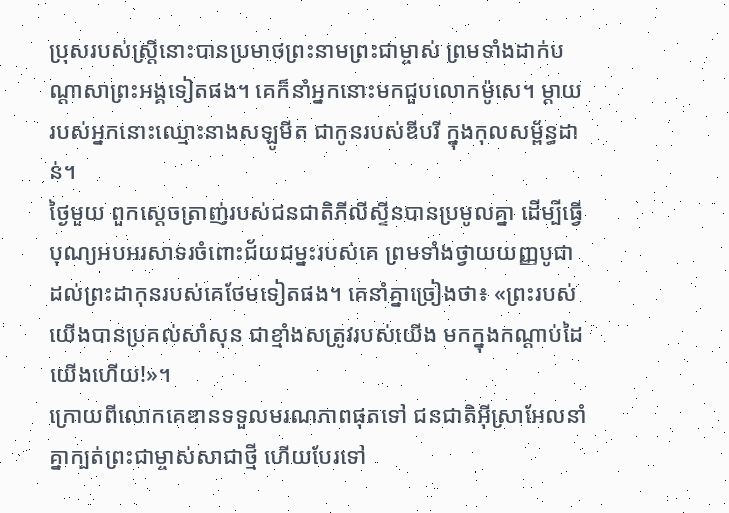ប្រុសរបស់ស្ត្រីនោះបានប្រមាថព្រះនាមព្រះជាម្ចាស់ ព្រមទាំងដាក់បណ្ដាសាព្រះអង្គទៀតផង។ គេក៏នាំអ្នកនោះមកជួបលោកម៉ូសេ។ ម្ដាយរបស់អ្នកនោះឈ្មោះនាងសឡូមីត ជាកូនរបស់ឌីបរី ក្នុងកុលសម្ព័ន្ធដាន់។
ថ្ងៃមួយ ពួកស្ដេចត្រាញ់របស់ជនជាតិភីលីស្ទីនបានប្រមូលគ្នា ដើម្បីធ្វើបុណ្យអបអរសាទរចំពោះជ័យជម្នះរបស់គេ ព្រមទាំងថ្វាយយញ្ញបូជាដល់ព្រះដាកុនរបស់គេថែមទៀតផង។ គេនាំគ្នាច្រៀងថា៖ «ព្រះរបស់យើងបានប្រគល់សាំសុន ជាខ្មាំងសត្រូវរបស់យើង មកក្នុងកណ្ដាប់ដៃយើងហើយ!»។
ក្រោយពីលោកគេឌានទទួលមរណភាពផុតទៅ ជនជាតិអ៊ីស្រាអែលនាំគ្នាក្បត់ព្រះជាម្ចាស់សាជាថ្មី ហើយបែរទៅ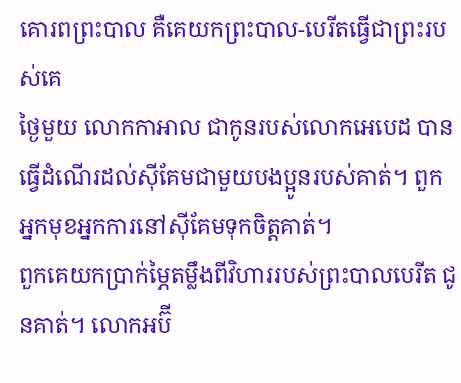គោរពព្រះបាល គឺគេយកព្រះបាល-បេរីតធ្វើជាព្រះរបស់គេ
ថ្ងៃមួយ លោកកាអាល ជាកូនរបស់លោកអេបេដ បានធ្វើដំណើរដល់ស៊ីគែមជាមួយបងប្អូនរបស់គាត់។ ពួកអ្នកមុខអ្នកការនៅស៊ីគែមទុកចិត្តគាត់។
ពួកគេយកប្រាក់ម្ភៃតម្លឹងពីវិហាររបស់ព្រះបាលបេរីត ជូនគាត់។ លោកអប៊ី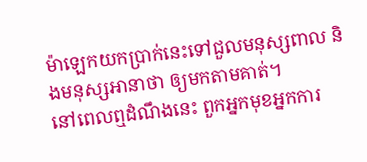ម៉ាឡេកយកប្រាក់នេះទៅជួលមនុស្សពាល និងមនុស្សអានាថា ឲ្យមកតាមគាត់។
នៅពេលឮដំណឹងនេះ ពួកអ្នកមុខអ្នកការ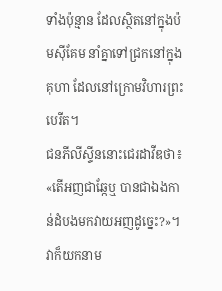ទាំងប៉ុន្មាន ដែលស្ថិតនៅក្នុងប៉មស៊ីគែម នាំគ្នាទៅជ្រកនៅក្នុងគុហា ដែលនៅក្រោមវិហារព្រះបេរីត។
ជនភីលីស្ទីននោះជេរដាវីឌថា៖ «តើអញជាឆ្កែឬ បានជាឯងកាន់ដំបងមកវាយអញដូច្នេះ?»។ វាក៏យកនាម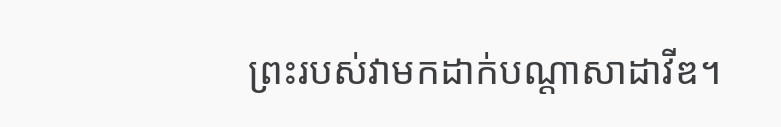ព្រះរបស់វាមកដាក់បណ្ដាសាដាវីឌ។